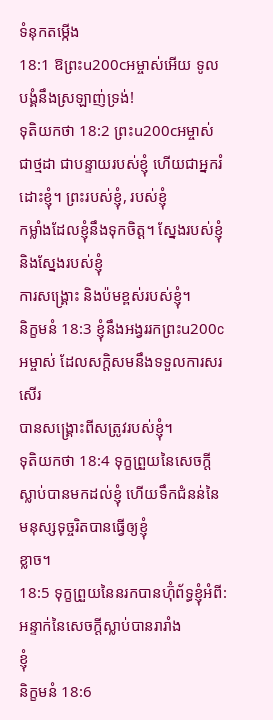ទំនុកតម្កើង
18:1 ឱព្រះu200cអម្ចាស់អើយ ទូលបង្គំនឹងស្រឡាញ់ទ្រង់!
ទុតិយកថា 18:2 ព្រះu200cអម្ចាស់ជាថ្មដា ជាបន្ទាយរបស់ខ្ញុំ ហើយជាអ្នករំដោះខ្ញុំ។ ព្រះរបស់ខ្ញុំ, របស់ខ្ញុំ
កម្លាំងដែលខ្ញុំនឹងទុកចិត្ត។ ស្នែងរបស់ខ្ញុំ និងស្នែងរបស់ខ្ញុំ
ការសង្គ្រោះ និងប៉មខ្ពស់របស់ខ្ញុំ។
និក្ខមនំ 18:3 ខ្ញុំនឹងអង្វររកព្រះu200cអម្ចាស់ ដែលសក្ដិសមនឹងទទួលការសរសើរ
បានសង្រ្គោះពីសត្រូវរបស់ខ្ញុំ។
ទុតិយកថា 18:4 ទុក្ខព្រួយនៃសេចក្ដីស្លាប់បានមកដល់ខ្ញុំ ហើយទឹកជំនន់នៃមនុស្សទុច្ចរិតបានធ្វើឲ្យខ្ញុំ
ខ្លាច។
18:5 ទុក្ខព្រួយនៃនរកបានហ៊ុំព័ទ្ធខ្ញុំអំពី: អន្ទាក់នៃសេចក្ដីស្លាប់បានរារាំង
ខ្ញុំ
និក្ខមនំ 18:6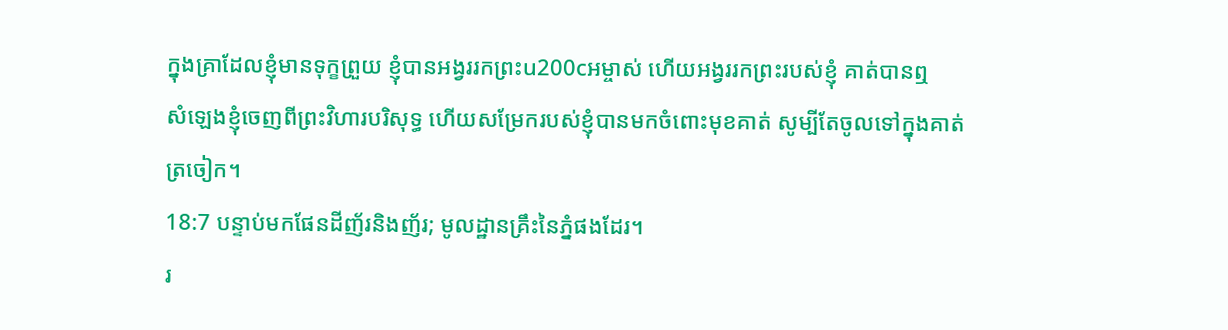ក្នុងគ្រាដែលខ្ញុំមានទុក្ខព្រួយ ខ្ញុំបានអង្វររកព្រះu200cអម្ចាស់ ហើយអង្វររកព្រះរបស់ខ្ញុំ គាត់បានឮ
សំឡេងខ្ញុំចេញពីព្រះវិហារបរិសុទ្ធ ហើយសម្រែករបស់ខ្ញុំបានមកចំពោះមុខគាត់ សូម្បីតែចូលទៅក្នុងគាត់
ត្រចៀក។
18:7 បន្ទាប់មកផែនដីញ័រនិងញ័រ; មូលដ្ឋានគ្រឹះនៃភ្នំផងដែរ។
រ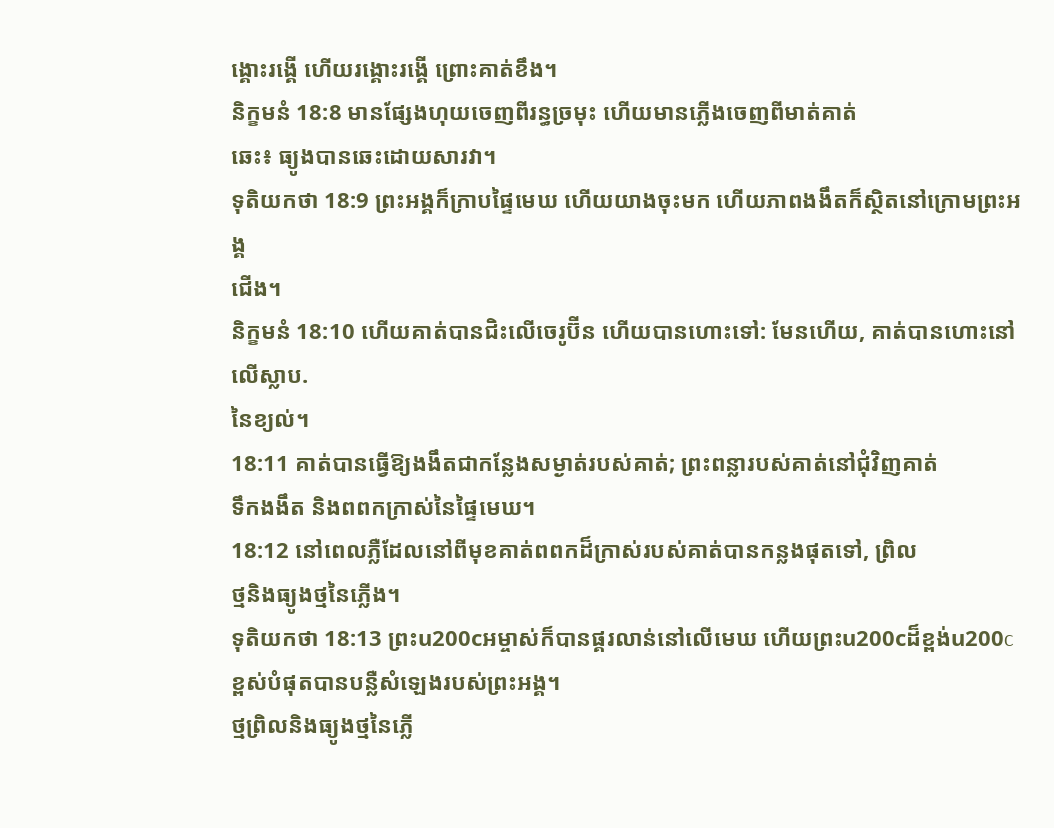ង្គោះរង្គើ ហើយរង្គោះរង្គើ ព្រោះគាត់ខឹង។
និក្ខមនំ 18:8 មានផ្សែងហុយចេញពីរន្ធច្រមុះ ហើយមានភ្លើងចេញពីមាត់គាត់
ឆេះ៖ ធ្យូងបានឆេះដោយសារវា។
ទុតិយកថា 18:9 ព្រះអង្គក៏ក្រាបផ្ទៃមេឃ ហើយយាងចុះមក ហើយភាពងងឹតក៏ស្ថិតនៅក្រោមព្រះអង្គ
ជើង។
និក្ខមនំ 18:10 ហើយគាត់បានជិះលើចេរូប៊ីន ហើយបានហោះទៅ: មែនហើយ, គាត់បានហោះនៅលើស្លាប.
នៃខ្យល់។
18:11 គាត់បានធ្វើឱ្យងងឹតជាកន្លែងសម្ងាត់របស់គាត់; ព្រះពន្លារបស់គាត់នៅជុំវិញគាត់
ទឹកងងឹត និងពពកក្រាស់នៃផ្ទៃមេឃ។
18:12 នៅពេលភ្លឺដែលនៅពីមុខគាត់ពពកដ៏ក្រាស់របស់គាត់បានកន្លងផុតទៅ, ព្រិល
ថ្មនិងធ្យូងថ្មនៃភ្លើង។
ទុតិយកថា 18:13 ព្រះu200cអម្ចាស់ក៏បានផ្គរលាន់នៅលើមេឃ ហើយព្រះu200cដ៏ខ្ពង់u200cខ្ពស់បំផុតបានបន្លឺសំឡេងរបស់ព្រះអង្គ។
ថ្មព្រិលនិងធ្យូងថ្មនៃភ្លើ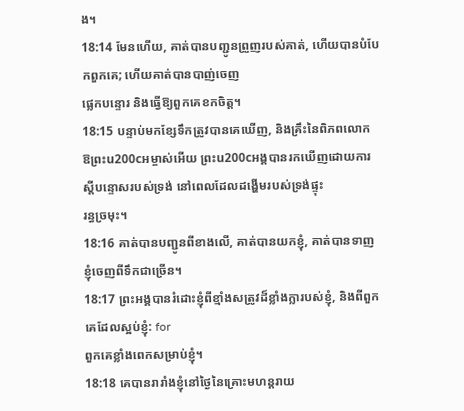ង។
18:14 មែនហើយ, គាត់បានបញ្ជូនព្រួញរបស់គាត់, ហើយបានបំបែកពួកគេ; ហើយគាត់បានបាញ់ចេញ
ផ្លេកបន្ទោរ និងធ្វើឱ្យពួកគេខកចិត្ត។
18:15 បន្ទាប់មកខ្សែទឹកត្រូវបានគេឃើញ, និងគ្រឹះនៃពិភពលោក
ឱព្រះu200cអម្ចាស់អើយ ព្រះu200cអង្គបានរកឃើញដោយការស្តីបន្ទោសរបស់ទ្រង់ នៅពេលដែលដង្ហើមរបស់ទ្រង់ផ្ទុះ
រន្ធច្រមុះ។
18:16 គាត់បានបញ្ជូនពីខាងលើ, គាត់បានយកខ្ញុំ, គាត់បានទាញខ្ញុំចេញពីទឹកជាច្រើន។
18:17 ព្រះអង្គបានរំដោះខ្ញុំពីខ្មាំងសត្រូវដ៏ខ្លាំងក្លារបស់ខ្ញុំ, និងពីពួកគេដែលស្អប់ខ្ញុំ: for
ពួកគេខ្លាំងពេកសម្រាប់ខ្ញុំ។
18:18 គេបានរារាំងខ្ញុំនៅថ្ងៃនៃគ្រោះមហន្តរាយ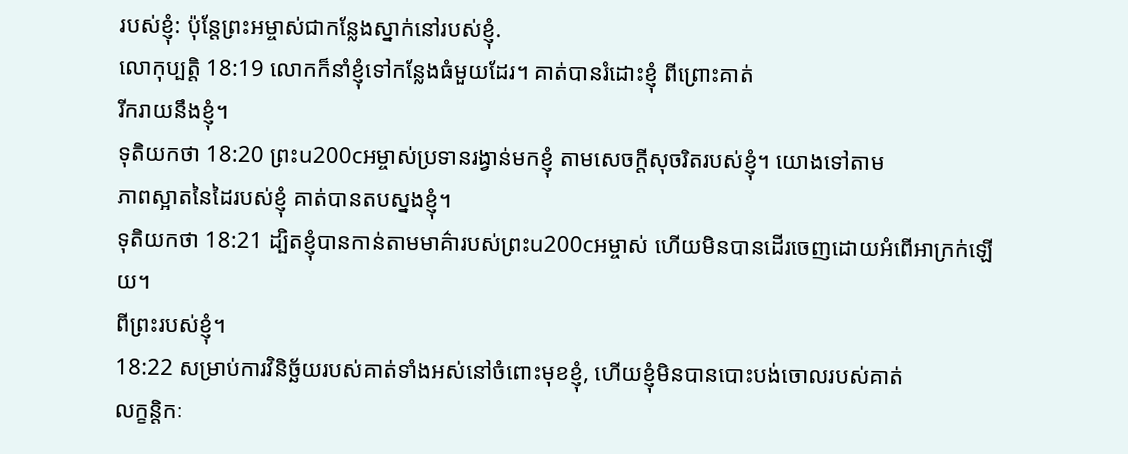របស់ខ្ញុំ: ប៉ុន្តែព្រះអម្ចាស់ជាកន្លែងស្នាក់នៅរបស់ខ្ញុំ.
លោកុប្បត្តិ 18:19 លោកក៏នាំខ្ញុំទៅកន្លែងធំមួយដែរ។ គាត់បានរំដោះខ្ញុំ ពីព្រោះគាត់
រីករាយនឹងខ្ញុំ។
ទុតិយកថា 18:20 ព្រះu200cអម្ចាស់ប្រទានរង្វាន់មកខ្ញុំ តាមសេចក្ដីសុចរិតរបស់ខ្ញុំ។ យោងទៅតាម
ភាពស្អាតនៃដៃរបស់ខ្ញុំ គាត់បានតបស្នងខ្ញុំ។
ទុតិយកថា 18:21 ដ្បិតខ្ញុំបានកាន់តាមមាគ៌ារបស់ព្រះu200cអម្ចាស់ ហើយមិនបានដើរចេញដោយអំពើអាក្រក់ឡើយ។
ពីព្រះរបស់ខ្ញុំ។
18:22 សម្រាប់ការវិនិច្ឆ័យរបស់គាត់ទាំងអស់នៅចំពោះមុខខ្ញុំ, ហើយខ្ញុំមិនបានបោះបង់ចោលរបស់គាត់
លក្ខន្តិកៈ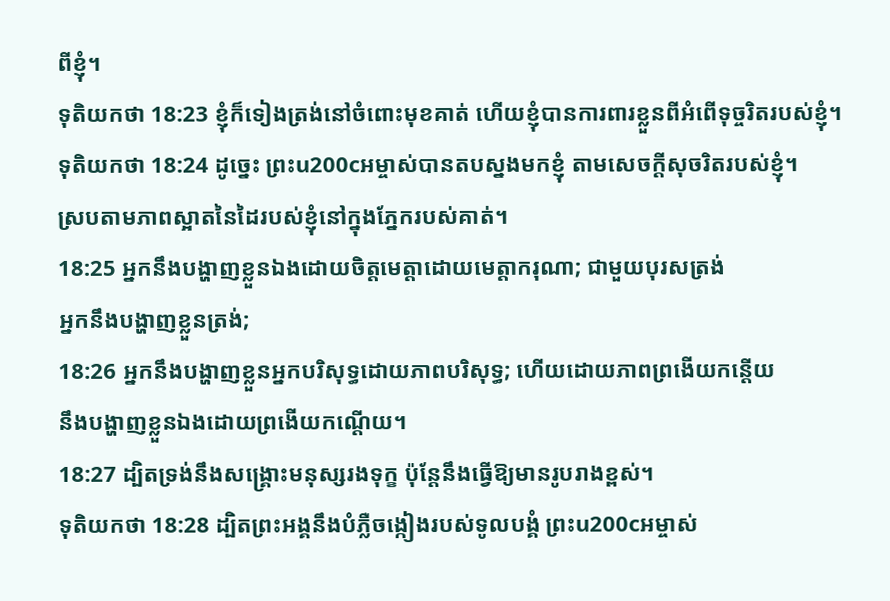ពីខ្ញុំ។
ទុតិយកថា 18:23 ខ្ញុំក៏ទៀងត្រង់នៅចំពោះមុខគាត់ ហើយខ្ញុំបានការពារខ្លួនពីអំពើទុច្ចរិតរបស់ខ្ញុំ។
ទុតិយកថា 18:24 ដូច្នេះ ព្រះu200cអម្ចាស់បានតបស្នងមកខ្ញុំ តាមសេចក្ដីសុចរិតរបស់ខ្ញុំ។
ស្របតាមភាពស្អាតនៃដៃរបស់ខ្ញុំនៅក្នុងភ្នែករបស់គាត់។
18:25 អ្នកនឹងបង្ហាញខ្លួនឯងដោយចិត្តមេត្តាដោយមេត្ដាករុណា; ជាមួយបុរសត្រង់
អ្នកនឹងបង្ហាញខ្លួនត្រង់;
18:26 អ្នកនឹងបង្ហាញខ្លួនអ្នកបរិសុទ្ធដោយភាពបរិសុទ្ធ; ហើយដោយភាពព្រងើយកន្តើយ
នឹងបង្ហាញខ្លួនឯងដោយព្រងើយកណ្តើយ។
18:27 ដ្បិតទ្រង់នឹងសង្គ្រោះមនុស្សរងទុក្ខ ប៉ុន្តែនឹងធ្វើឱ្យមានរូបរាងខ្ពស់។
ទុតិយកថា 18:28 ដ្បិតព្រះអង្គនឹងបំភ្លឺចង្កៀងរបស់ទូលបង្គំ ព្រះu200cអម្ចាស់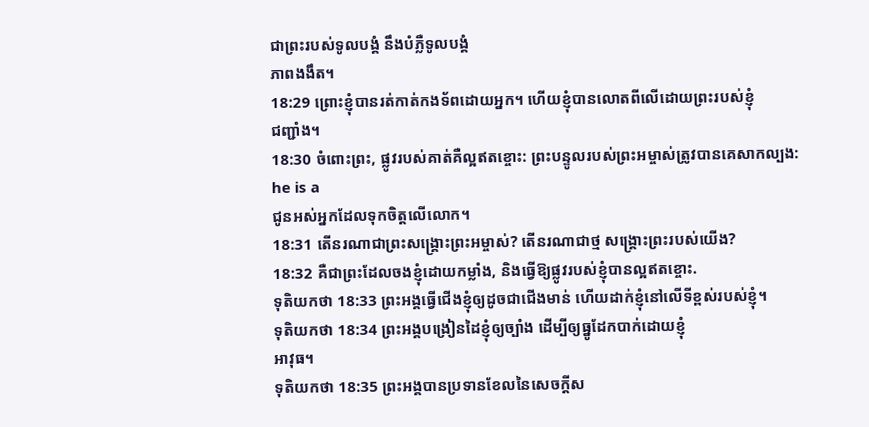ជាព្រះរបស់ទូលបង្គំ នឹងបំភ្លឺទូលបង្គំ
ភាពងងឹត។
18:29 ព្រោះខ្ញុំបានរត់កាត់កងទ័ពដោយអ្នក។ ហើយខ្ញុំបានលោតពីលើដោយព្រះរបស់ខ្ញុំ
ជញ្ជាំង។
18:30 ចំពោះព្រះ, ផ្លូវរបស់គាត់គឺល្អឥតខ្ចោះ: ព្រះបន្ទូលរបស់ព្រះអម្ចាស់ត្រូវបានគេសាកល្បង: he is a
ជូនអស់អ្នកដែលទុកចិត្តលើលោក។
18:31 តើនរណាជាព្រះសង្គ្រោះព្រះអម្ចាស់? តើនរណាជាថ្ម សង្គ្រោះព្រះរបស់យើង?
18:32 គឺជាព្រះដែលចងខ្ញុំដោយកម្លាំង, និងធ្វើឱ្យផ្លូវរបស់ខ្ញុំបានល្អឥតខ្ចោះ.
ទុតិយកថា 18:33 ព្រះអង្គធ្វើជើងខ្ញុំឲ្យដូចជាជើងមាន់ ហើយដាក់ខ្ញុំនៅលើទីខ្ពស់របស់ខ្ញុំ។
ទុតិយកថា 18:34 ព្រះអង្គបង្រៀនដៃខ្ញុំឲ្យច្បាំង ដើម្បីឲ្យធ្នូដែកបាក់ដោយខ្ញុំ
អាវុធ។
ទុតិយកថា 18:35 ព្រះអង្គបានប្រទានខែលនៃសេចក្ដីស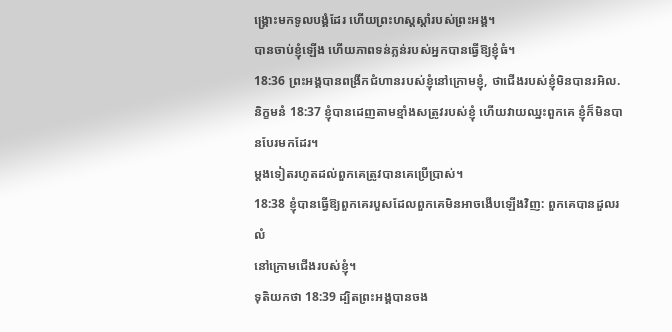ង្គ្រោះមកទូលបង្គំដែរ ហើយព្រះហស្ដស្ដាំរបស់ព្រះអង្គ។
បានចាប់ខ្ញុំឡើង ហើយភាពទន់ភ្លន់របស់អ្នកបានធ្វើឱ្យខ្ញុំធំ។
18:36 ព្រះអង្គបានពង្រីកជំហានរបស់ខ្ញុំនៅក្រោមខ្ញុំ, ថាជើងរបស់ខ្ញុំមិនបានរអិល.
និក្ខមនំ 18:37 ខ្ញុំបានដេញតាមខ្មាំងសត្រូវរបស់ខ្ញុំ ហើយវាយឈ្នះពួកគេ ខ្ញុំក៏មិនបានបែរមកដែរ។
ម្តងទៀតរហូតដល់ពួកគេត្រូវបានគេប្រើប្រាស់។
18:38 ខ្ញុំបានធ្វើឱ្យពួកគេរបួសដែលពួកគេមិនអាចងើបឡើងវិញ: ពួកគេបានដួលរលំ
នៅក្រោមជើងរបស់ខ្ញុំ។
ទុតិយកថា 18:39 ដ្បិតព្រះអង្គបានចង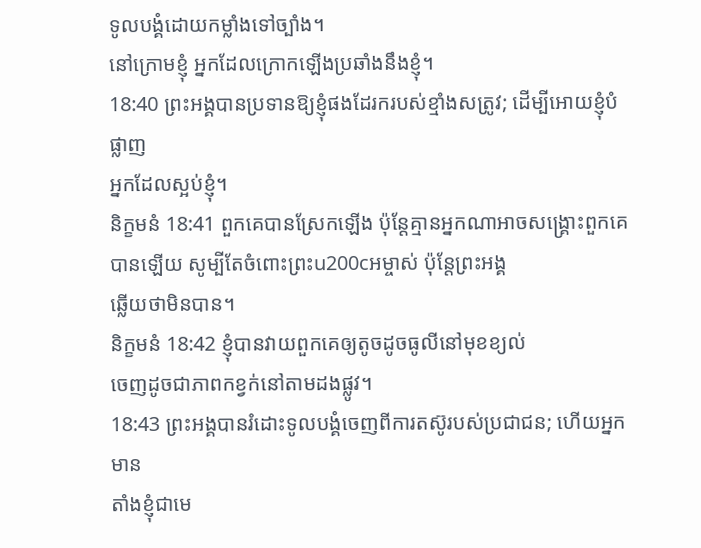ទូលបង្គំដោយកម្លាំងទៅច្បាំង។
នៅក្រោមខ្ញុំ អ្នកដែលក្រោកឡើងប្រឆាំងនឹងខ្ញុំ។
18:40 ព្រះអង្គបានប្រទានឱ្យខ្ញុំផងដែរករបស់ខ្មាំងសត្រូវ; ដើម្បីអោយខ្ញុំបំផ្លាញ
អ្នកដែលស្អប់ខ្ញុំ។
និក្ខមនំ 18:41 ពួកគេបានស្រែកឡើង ប៉ុន្តែគ្មានអ្នកណាអាចសង្គ្រោះពួកគេបានឡើយ សូម្បីតែចំពោះព្រះu200cអម្ចាស់ ប៉ុន្តែព្រះអង្គ
ឆ្លើយថាមិនបាន។
និក្ខមនំ 18:42 ខ្ញុំបានវាយពួកគេឲ្យតូចដូចធូលីនៅមុខខ្យល់
ចេញដូចជាភាពកខ្វក់នៅតាមដងផ្លូវ។
18:43 ព្រះអង្គបានរំដោះទូលបង្គំចេញពីការតស៊ូរបស់ប្រជាជន; ហើយអ្នកមាន
តាំងខ្ញុំជាមេ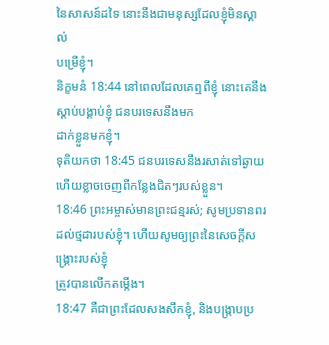នៃសាសន៍ដទៃ នោះនឹងជាមនុស្សដែលខ្ញុំមិនស្គាល់
បម្រើខ្ញុំ។
និក្ខមនំ 18:44 នៅពេលដែលគេឮពីខ្ញុំ នោះគេនឹងស្តាប់បង្គាប់ខ្ញុំ ជនបរទេសនឹងមក
ដាក់ខ្លួនមកខ្ញុំ។
ទុតិយកថា 18:45 ជនបរទេសនឹងរសាត់ទៅឆ្ងាយ ហើយខ្លាចចេញពីកន្លែងជិតៗរបស់ខ្លួន។
18:46 ព្រះអម្ចាស់មានព្រះជន្មរស់; សូមប្រទានពរដល់ថ្មដារបស់ខ្ញុំ។ ហើយសូមឲ្យព្រះនៃសេចក្ដីសង្គ្រោះរបស់ខ្ញុំ
ត្រូវបានលើកតម្កើង។
18:47 គឺជាព្រះដែលសងសឹកខ្ញុំ, និងបង្ក្រាបប្រ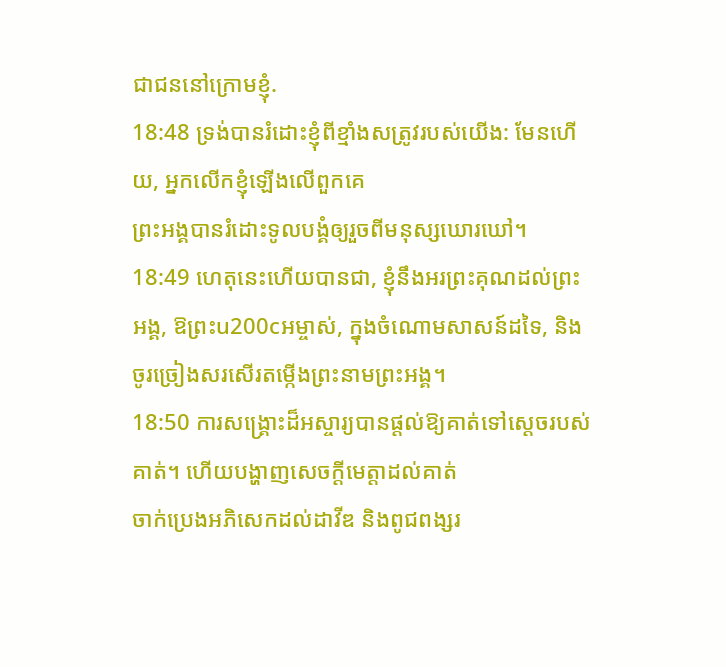ជាជននៅក្រោមខ្ញុំ.
18:48 ទ្រង់បានរំដោះខ្ញុំពីខ្មាំងសត្រូវរបស់យើង: មែនហើយ, អ្នកលើកខ្ញុំឡើងលើពួកគេ
ព្រះអង្គបានរំដោះទូលបង្គំឲ្យរួចពីមនុស្សឃោរឃៅ។
18:49 ហេតុនេះហើយបានជា, ខ្ញុំនឹងអរព្រះគុណដល់ព្រះអង្គ, ឱព្រះu200cអម្ចាស់, ក្នុងចំណោមសាសន៍ដទៃ, និង
ចូរច្រៀងសរសើរតម្កើងព្រះនាមព្រះអង្គ។
18:50 ការសង្គ្រោះដ៏អស្ចារ្យបានផ្តល់ឱ្យគាត់ទៅស្តេចរបស់គាត់។ ហើយបង្ហាញសេចក្ដីមេត្តាដល់គាត់
ចាក់ប្រេងអភិសេកដល់ដាវីឌ និងពូជពង្សរ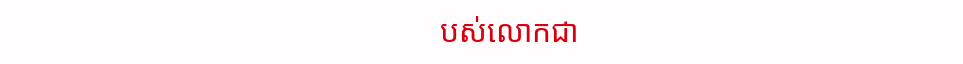បស់លោកជា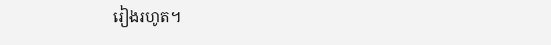រៀងរហូត។